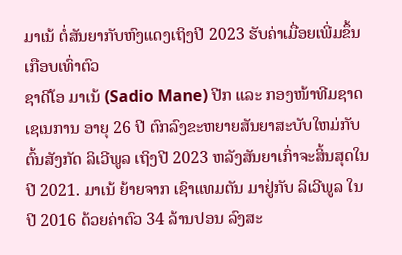ມາເນ້ ຕໍ່ສັນຍາກັບຫົງແດງເຖິງປີ 2023 ຮັບຄ່າເມື່ອຍເພີ່ມຂຶ້ນເກືອບເທົ່າຕົວ
ຊາດີໂອ ມາເນ້ (Sadio Mane) ປີກ ແລະ ກອງໜ້າທີມຊາດເຊເນການ ອາຍຸ 26 ປີ ຕົກລົງຂະຫຍາຍສັນຍາສະບັບໃຫມ່ກັບຕົ້ນສັງກັດ ລິເວີພູລ ເຖິງປີ 2023 ຫລັງສັນຍາເກົ່າຈະສິ້ນສຸດໃນປີ 2021. ມາເນ້ ຍ້າຍຈາກ ເຊົາແທມຕັນ ມາຢູ່ກັບ ລິເວີພູລ ໃນປີ 2016 ດ້ວຍຄ່າຕົວ 34 ລ້ານປອນ ລົງສະ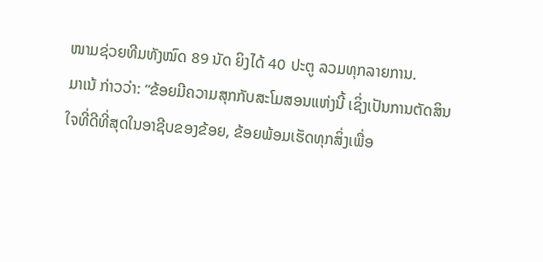ໜາມຊ່ວຍທີມທັງໝົດ 89 ນັດ ຍິງໄດ້ 40 ປະຕູ ລວມທຸກລາຍການ.
ມາເນ້ ກ່າວວ່າ: “ຂ້ອຍມີຄວາມສຸກກັບສະໂມສອນແຫ່ງນີ້ ເຊິ່ງເປັນການຕັດສິນໃຈທີ່ດີທີ່ສຸດໃນອາຊີບຂອງຂ້ອຍ, ຂ້ອຍພ້ອມເຮັດທຸກສິ່ງເພື່ອ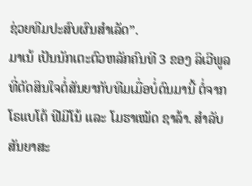ຊ່ວຍທີມປະສົບຜົນສຳເລັດ”.
ມາເນ້ ເປັນນັກເຕະຕົວຫລັກຄົນທີ 3 ຂອງ ລິເວີພູລ ທີ່ຕັດສິນໃຈຕໍ່ສັນຍາກັບທີມເມື່ອບໍ່ດົນມານີ້ ຕໍ່ຈາກ ໂຣແບໂຕ້ ຟີມີໂນ້ ແລະ ໂມຮາເໝັດ ຊາລ້າ. ສຳລັບ ສັນຍາສະ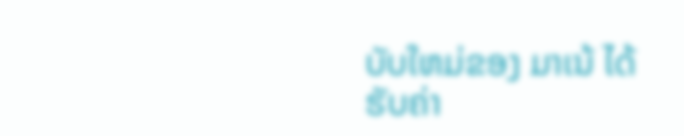ບັບໃຫມ່ຂອງ ມາເນ້ ໄດ້ຮັບຄ່າ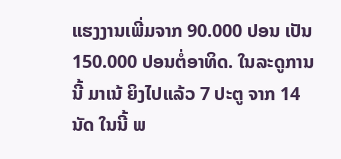ແຮງງານເພີ່ມຈາກ 90.000 ປອນ ເປັນ 150.000 ປອນຕໍ່ອາທິດ. ໃນລະດູການນີ້ ມາເນ້ ຍິງໄປແລ້ວ 7 ປະຕູ ຈາກ 14 ນັດ ໃນນີ້ ພ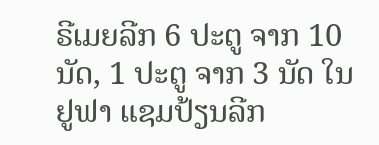ຣີເມຍລີກ 6 ປະຕູ ຈາກ 10 ນັດ, 1 ປະຕູ ຈາກ 3 ນັດ ໃນຢູຟາ ແຊມປ້ຽນລີກ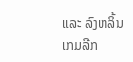ແລະ ລົງຫລິ້ນເກມລີກ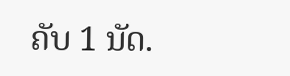ຄັບ 1 ນັດ.